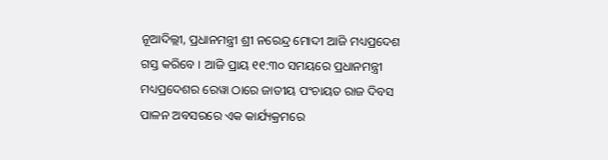ନୂଆଦିଲ୍ଲୀ, ପ୍ରଧାନମନ୍ତ୍ରୀ ଶ୍ରୀ ନରେନ୍ଦ୍ର ମୋଦୀ ଆଜି ମଧ୍ୟପ୍ରଦେଶ ଗସ୍ତ କରିବେ । ଆଜି ପ୍ରାୟ ୧୧:୩୦ ସମୟରେ ପ୍ରଧାନମନ୍ତ୍ରୀ ମଧ୍ୟପ୍ରଦେଶର ରେୱା ଠାରେ ଜାତୀୟ ପଂଚାୟତ ରାଜ ଦିବସ ପାଳନ ଅବସରରେ ଏକ କାର୍ଯ୍ୟକ୍ରମରେ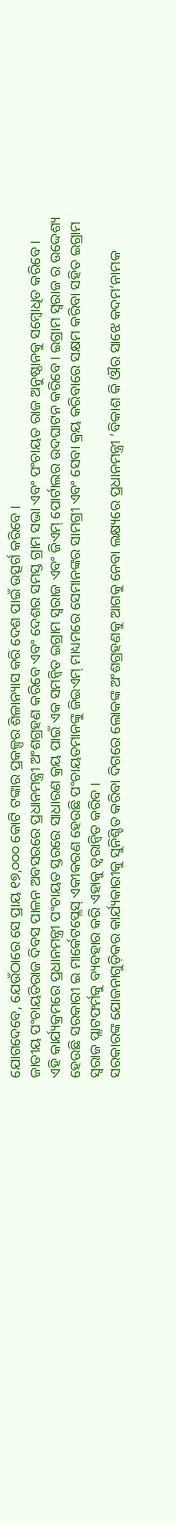ଯୋଗଦେବେ, ଯେଉଁଠାରେ ସେ ପ୍ରାୟ ୧୭,୦୦୦ କୋଟି ଟଙ୍କାର ପ୍ରକଳ୍ପର ଶିଳାନ୍ୟାସ କରି ଦେଶ ପାଇଁ ଉତ୍ସର୍ଗ କରିବେ ।
ଜାତୀୟ ପଂଚାୟତିରାଜ ଦିବସ ପାଳନ ଅବସରରେ ପ୍ରଧାନମନ୍ତ୍ରୀ ଅଂଶଗ୍ରହଣ କରିବେ ଏବଂ ଦେଶର ସମସ୍ତ ଗ୍ରାମ ସଭା ଏବଂ ପଂଚାୟତ ରାଜ ଅନୁଷ୍ଠାନକୁ ସମ୍ବୋଧିତ କରିବେ ।
ଏହି କାର୍ଯ୍ୟକ୍ରମରେ ପ୍ରଧାନମନ୍ତ୍ରୀ ପଂଚାୟତ ସ୍ତରରେ ସାଧାରଣ କ୍ରୟ ପାଇଁ ଏକ ସମନ୍ୱିତ ଇଗ୍ରାମ ସ୍ୱରାଜ ଏବଂ ଜିଏମ୍ ପୋର୍ଟାଲର ଉଦଘାଟନ କରିବେ । ଇଗ୍ରାମ ସ୍ୱରାଜ ର ଉଦ୍ଦେଶ୍ୟ ହେଉଛି ସରକାରୀ ଇ ମାର୍କେଟପ୍ଲେସ୍ ଏକୀକରଣ ହେଉଛି ପଂଚାୟତମାନଙ୍କୁ ଜିଇଏମ୍ ମାଧ୍ୟମରେ ସେମାନଙ୍କର ସାମଗ୍ରୀ ଏବଂ ସେବା କ୍ରୟ କରିବାରେ ସକ୍ଷମ କରିବା ସହିତ ଇଗ୍ରାମ ସ୍ୱରାଜ ପ୍ଲାଟଫର୍ମକୁ ବ୍ୟବହାର କରି ଏହାକୁ ତ୍ୱରାନ୍ୱିତ କରିବ ।
ସରକାରଙ୍କ ଯୋଜନାଗୁଡ଼ିକର କାର୍ଯ୍ୟକାରୀକୁ ସୁନିଶ୍ଚିତ କରିବା ଦିଗରେ ଲୋକଙ୍କ ଅଂଶଗ୍ରହଣକୁ ଆଗକୁ ନେବା ଲକ୍ଷ୍ୟରେ ପ୍ରଧାନମନ୍ତ୍ରୀ ‘ବିକାଶ କି ଔର ସାଝେ କଦମ‘ନାମକ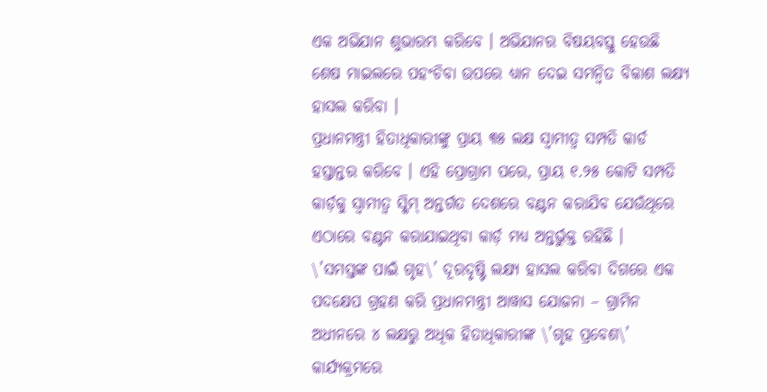ଏକ ଅଭିଯାନ ଶୁଭାରମ୍ଭ କରିବେ । ଅଭିଯାନର ବିଷୟବସ୍ତୁ ହେଉଛି ଶେଷ ମାଇଲରେ ପହଂଚିବା ଉପରେ ଧ୍ୟାନ ଦେଇ ସମନ୍ୱିତ ବିକାଶ ଲକ୍ଷ୍ୟ ହାସଲ କରିବା ।
ପ୍ରଧାନମନ୍ତ୍ରୀ ହିତାଧିକାରୀଙ୍କୁ ପ୍ରାୟ ୩୫ ଲକ୍ଷ ସ୍ୱାମୀତ୍ୱ ସମ୍ପତି କାର୍ଡ ହସ୍ତାନ୍ତର କରିବେ । ଏହି ପ୍ରୋଗ୍ରାମ ପରେ, ପ୍ରାୟ ୧.୨୫ କୋଟି ସମ୍ପତି କାର୍ଡ଼କୁ ସ୍ୱାମୀତ୍ୱ ସ୍କିମ୍ ଅନ୍ତର୍ଗତ ଦେଶରେ ବଣ୍ଟନ କରାଯିବ ଯେଉଁଥିରେ ଏଠାରେ ବଣ୍ଟନ କରାଯାଇଥିବା କାର୍ଡ଼ ମଧ୍ୟ ଅନ୍ତର୍ଭୁକ୍ତ ରହିଛି ।
\’ସମସ୍ତଙ୍କ ପାଇଁ ଗୃହ\’ ଦୂରଦୃଷ୍ଟି ଲକ୍ଷ୍ୟ ହାସଲ କରିବା ଦିଗରେ ଏକ ପଦକ୍ଷେପ ଗ୍ରହଣ କରି ପ୍ରଧାନମନ୍ତ୍ରୀ ଆୱାସ ଯୋଜନା – ଗ୍ରାମିନ ଅଧୀନରେ ୪ ଲକ୍ଷରୁ ଅଧିକ ହିତାଧିକାରୀଙ୍କ \’ଗୃହ ପ୍ରବେଶ\’ କାର୍ଯ୍ୟକ୍ରମରେ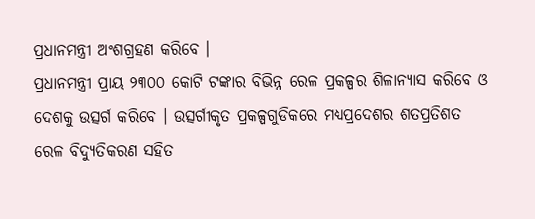ପ୍ରଧାନମନ୍ତ୍ରୀ ଅଂଶଗ୍ରହଣ କରିବେ ।
ପ୍ରଧାନମନ୍ତ୍ରୀ ପ୍ରାୟ ୨୩୦୦ କୋଟି ଟଙ୍କାର ବିଭିନ୍ନ ରେଳ ପ୍ରକଳ୍ପର ଶିଳାନ୍ୟାସ କରିବେ ଓ ଦେଶକୁ ଉତ୍ସର୍ଗ କରିବେ । ଉତ୍ସର୍ଗୀକୃତ ପ୍ରକଳ୍ପଗୁଡିକରେ ମଧ୍ୟପ୍ରଦେଶର ଶତପ୍ରତିଶତ ରେଳ ବିଦ୍ୟୁତିକରଣ ସହିତ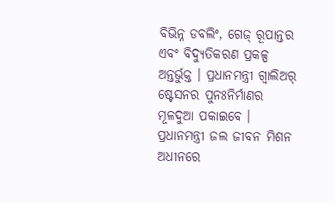ବିଭିନ୍ନ ଡବଲିଂ, ଗେଜ୍ ରୂପାନ୍ତର ଏବଂ ବିଦ୍ୟୁତିକରଣ ପ୍ରକଳ୍ପ ଅନ୍ତର୍ଭୁକ୍ତ । ପ୍ରଧାନମନ୍ତ୍ରୀ ଗ୍ୱାଲିଅର୍ ଷ୍ଟେସନର ପୁନଃନିର୍ମାଣର ମୂଳଦୁଆ ପକାଇବେ ।
ପ୍ରଧାନମନ୍ତ୍ରୀ ଜଲ ଜୀବନ ମିଶନ ଅଧୀନରେ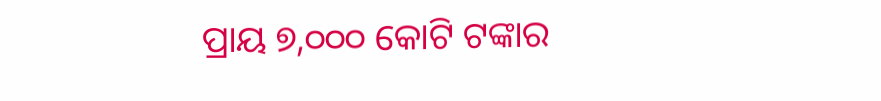ପ୍ରାୟ ୭,୦୦୦ କୋଟି ଟଙ୍କାର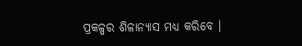ପ୍ରକଳ୍ପର ଶିଳାନ୍ୟାସ ମଧ୍ୟ କରିବେ ।